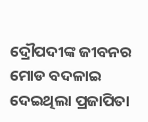ଦ୍ରୌପଦୀଙ୍କ ଜୀବନର ମୋଡ ବଦଳାଇ ଦେଇଥିଲା ପ୍ରଜାପିତା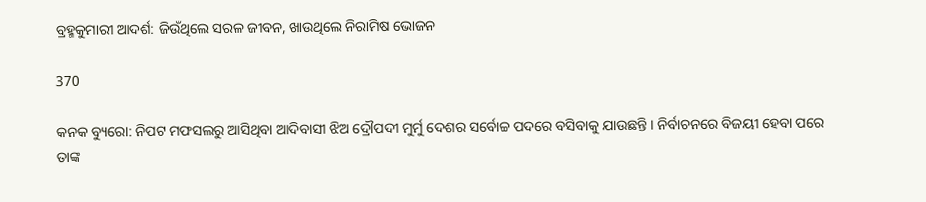ବ୍ରହ୍ମକୁମାରୀ ଆଦର୍ଶ: ଜିଉଁଥିଲେ ସରଳ ଜୀବନ, ଖାଉଥିଲେ ନିରାମିଷ ଭୋଜନ

370

କନକ ବ୍ୟୁରୋ: ନିପଟ ମଫସଲରୁ ଆସିଥିବା ଆଦିବାସୀ ଝିଅ ଦ୍ରୌପଦୀ ମୁର୍ମୁ ଦେଶର ସର୍ବୋଚ୍ଚ ପଦରେ ବସିବାକୁ ଯାଉଛନ୍ତି । ନିର୍ବାଚନରେ ବିଜୟୀ ହେବା ପରେ ତାଙ୍କ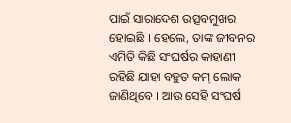ପାଇଁ ସାରାଦେଶ ଉତ୍ସବମୁଖର ହୋଇଛି । ହେଲେ, ତାଙ୍କ ଜୀବନର ଏମିତି କିଛି ସଂଘର୍ଷର କାହାଣୀ ରହିଛି ଯାହା ବହୁତ କମ୍ ଲୋକ ଜାଣିଥିବେ । ଆଉ ସେହି ସଂଘର୍ଷ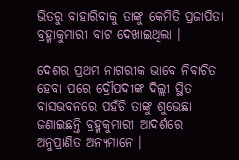ଭିତରୁ ବାହାରିବାକୁ ତାଙ୍କୁ କେମିତି ପ୍ରଜାପିତା ବ୍ରହ୍ମାକୁମାରୀ ବାଟ ଦେଖାଇଥିଲା ।

ଦେଶର ପ୍ରଥମ ନାଗରୀକ ଭାବେ ନିବାଚିତ ହେବା ପରେ ଦ୍ରୌପଦୀଙ୍କ ଦିଲ୍ଲୀ ସ୍ଥିତ ବାସଭବନରେ ପହଁଚି ତାଙ୍କୁ ଶୁଭେଛା ଜଣାଇଛନ୍ତି ବ୍ରହ୍ମକୁମାରୀ ଆଦର୍ଶରେ ଅନୁପ୍ରାଣିତ ଅନ୍ୟମାନେ ।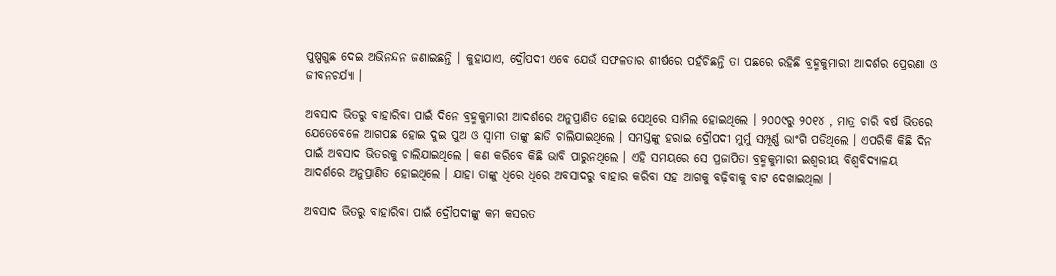ପୁଷ୍ପଗୁଛ ଦେଇ ଅଭିନନ୍ଦନ ଜଣାଇଛନ୍ତି । କୁହାଯାଏ, ଦ୍ରୌପଦୀ ଏବେ ଯେଉଁ ସଫଳତାର ଶୀର୍ଷରେ ପହଁଚିଛନ୍ତି ତା ପଛରେ ରହିଛି ବ୍ରହ୍ମକୁମାରୀ ଆଦର୍ଶର ପ୍ରେରଣା ଓ ଜୀବନଚର୍ଯ୍ୟା ।

ଅବସାଦ ଭିତରୁ ବାହାରିବା ପାଇଁ ଦିନେ ବ୍ରହ୍ମକୁମାରୀ ଆଦର୍ଶରେ ଅନୁପ୍ରାଣିତ ହୋଇ ସେଥିରେ ସାମିଲ ହୋଇଥିଲେ । ୨୦୦୯ରୁ ୨୦୧୪ , ମାତ୍ର ଚାରି ବର୍ଷ ଭିତରେ ଯେତେବେଳେ ଆଗପଛ ହୋଇ ଦୁଇ ପୁଅ ଓ ସ୍ୱାମୀ ତାଙ୍କୁ ଛାଡି ଚାଲିଯାଇଥିଲେ । ସମସ୍ତଙ୍କୁ ହରାଇ ଦ୍ରୌପଦୀ ମୁର୍ମୁ ସମ୍ପୂର୍ଣ୍ଣ ଭାଂଗି ପଡିଥିଲେ । ଏପରିକି କିଛି ଦିନ ପାଇଁ ଅବସାଦ ଭିତରକୁ ଚାଲିଯାଇଥିଲେ । କଣ କରିବେ କିଛି ଭାବି ପାରୁନଥିଲେ । ଏହି ସମୟରେ ସେ ପ୍ରଜାପିତା ବ୍ରହ୍ମକୁମାରୀ ଇଶ୍ୱରୀୟ ବିଶ୍ୱବିଦ୍ୟାଳୟ ଆଦର୍ଶରେ ଅନୁପ୍ରାଣିତ ହୋଇଥିଲେ । ଯାହା ତାଙ୍କୁ ଧିରେ ଧିରେ ଅବସାଦରୁ ବାହାର କରିବା ସହ ଆଗକୁ ବଢ଼ିବାକୁ ବାଟ ଦେଖାଇଥିଲା ।

ଅବସାଦ ଭିତରୁ ବାହାରିବା ପାଇଁ ଦ୍ରୌପଦୀଙ୍କୁ କମ କସରତ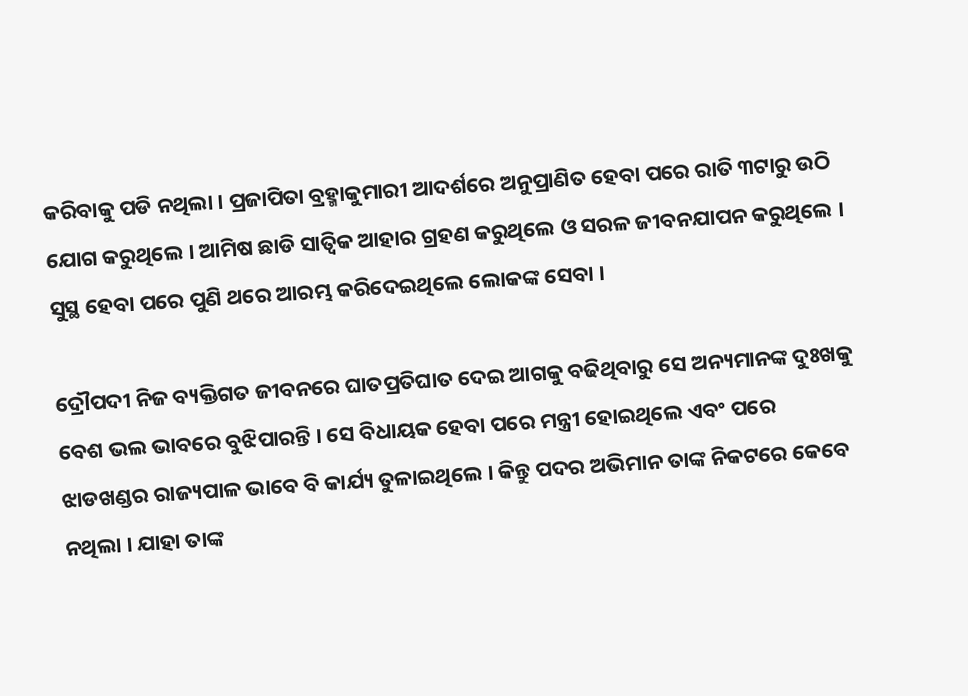କରିବାକୁ ପଡି ନଥିଲା । ପ୍ରଜାପିତା ବ୍ରହ୍ମାକୁମାରୀ ଆଦର୍ଶରେ ଅନୁପ୍ରାଣିତ ହେବା ପରେ ରାତି ୩ଟାରୁ ଉଠି ଯୋଗ କରୁଥିଲେ । ଆମିଷ ଛାଡି ସାତ୍ୱିକ ଆହାର ଗ୍ରହଣ କରୁଥିଲେ ଓ ସରଳ ଜୀବନଯାପନ କରୁଥିଲେ । ସୁସ୍ଥ ହେବା ପରେ ପୁଣି ଥରେ ଆରମ୍ଭ କରିଦେଇଥିଲେ ଲୋକଙ୍କ ସେବା ।

ଦ୍ରୌପଦୀ ନିଜ ବ୍ୟକ୍ତିଗତ ଜୀବନରେ ଘାତପ୍ରତିଘାତ ଦେଇ ଆଗକୁ ବଢିଥିବାରୁ ସେ ଅନ୍ୟମାନଙ୍କ ଦୁଃଖକୁ ବେଶ ଭଲ ଭାବରେ ବୁଝିପାରନ୍ତି । ସେ ବିଧାୟକ ହେବା ପରେ ମନ୍ତ୍ରୀ ହୋଇଥିଲେ ଏବଂ ପରେ ଝାଡଖଣ୍ଡର ରାଜ୍ୟପାଳ ଭାବେ ବି କାର୍ଯ୍ୟ ତୁଳାଇଥିଲେ । କିନ୍ତୁ ପଦର ଅଭିମାନ ତାଙ୍କ ନିକଟରେ କେବେ ନଥିଲା । ଯାହା ତାଙ୍କ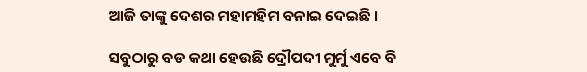ଆଜି ତାଙ୍କୁ ଦେଶର ମହାମହିମ ବନାଇ ଦେଇଛି ।

ସବୁଠାରୁ ବଡ କଥା ହେଉଛି ଦ୍ରୌପଦୀ ମୁର୍ମୁ ଏବେ ବି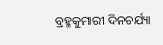ବ୍ରହ୍ମକୁମାରୀ ଦିନଚର୍ଯ୍ୟା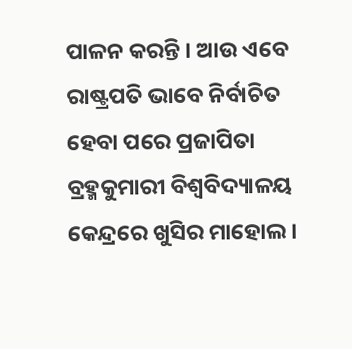ପାଳନ କରନ୍ତି । ଆଉ ଏବେ ରାଷ୍ଟ୍ରପତି ଭାବେ ନିର୍ବାଚିତ ହେବା ପରେ ପ୍ରଜାପିତା ବ୍ରହ୍ମକୁମାରୀ ବିଶ୍ୱବିଦ୍ୟାଳୟ କେନ୍ଦ୍ରରେ ଖୁସିର ମାହୋଲ ।